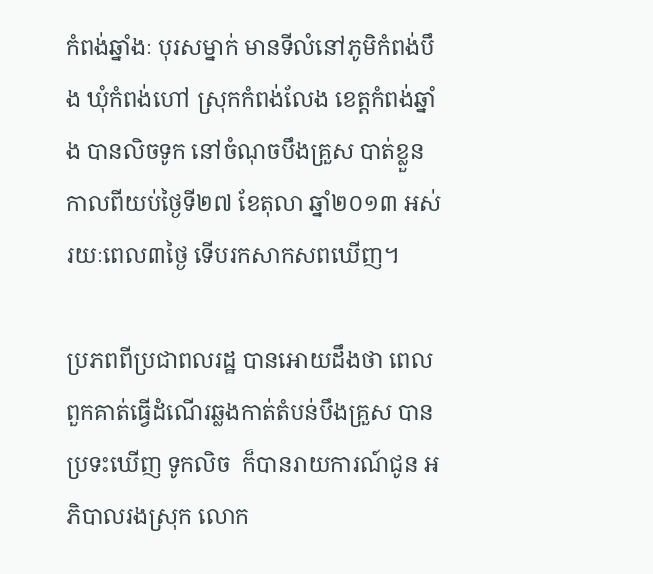កំពង់ឆ្នាំងៈ បុរសម្នាក់ មានទីលំនៅភូមិកំពង់បឹង ឃុំកំពង់ហៅ ស្រុកកំពង់លែង ខេត្តកំពង់ឆ្នាំង បានលិចទូក នៅចំណុចបឹងគ្រួស បាត់ខ្លួនកាលពីយប់ថ្ងៃទី២៧ ខែតុលា ឆ្នាំ២០១៣ អស់រយៈពេល៣ថ្ងៃ ទើបរកសាកសពឃើញ។

ប្រភពពីប្រជាពលរដ្ឋ បានអោយដឹងថា ពេលពួកគាត់ធ្វើដំណើរឆ្លងកាត់តំបន់បឹងគ្រួស បានប្រទះឃើញ ទូកលិច  ក៏បានរាយការណ៍ជូន អភិបាលរងស្រុក លោក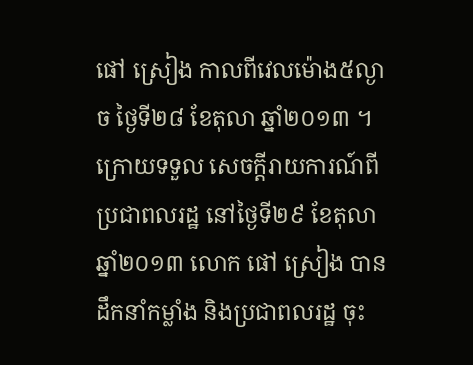ផៅ ស្រៀង កាលពីវេលម៉ោង៥ល្ងាច ថ្ងៃទី២៨ ខែតុលា ឆ្នាំ២០១៣ ។ ក្រោយទទួល សេចក្តីរាយការណ៍ពីប្រជាពលរដ្ឋ នៅថ្ងៃទី២៩ ខែតុលា ឆ្នាំ២០១៣ លោក ផៅ ស្រៀង បានដឹកនាំកម្លាំង និងប្រជាពលរដ្ឋ ចុះ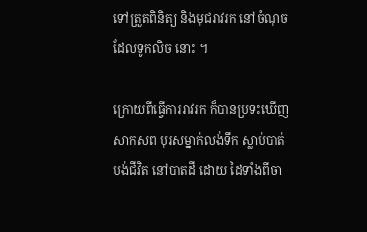ទៅត្រួតពិនិត្យ និងមុជរាវរក នៅចំណុចដែលទូកលិច នោះ ។

ក្រោយពីធ្វើការរាវរក ក៏បានប្រទះឃើញសាកសព បុរសម្នាក់លង់ទឹក ស្លាប់បាត់បង់ជីវិត នៅបាតដី ដោយ ដៃទាំងពីចា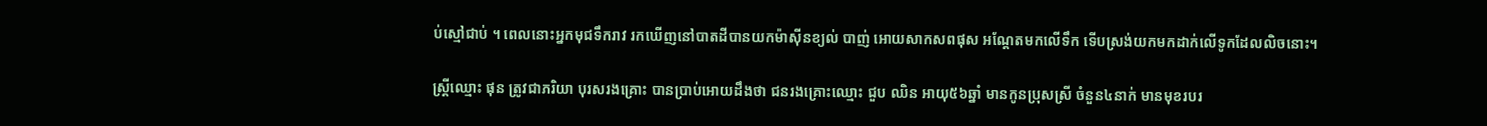ប់ស្មៅជាប់ ។ ពេលនោះអ្នកមុជទឹករាវ រកឃើញនៅបាតដីបានយកម៉ាស៊ីនខ្យល់ បាញ់ អោយសាកសពផុស អណ្តែតមកលើទឹក ទើបស្រង់យកមកដាក់លើទូកដែលលិចនោះ។

ស្ត្រីឈ្មោះ ផុន ត្រូវជាភរិយា បុរសរងគ្រោះ បានប្រាប់អោយដឹងថា ជនរងគ្រោះឈ្មោះ ជួប ឈិន អាយុ៥៦ឆ្នាំ មានកូនប្រុសស្រី ចំនួន៤នាក់ មានមុខរបរ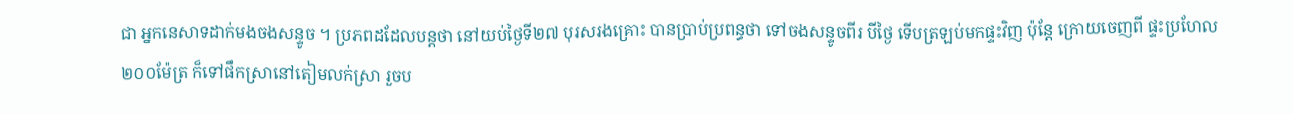ជា អ្នកនេសាទដាក់មងចងសន្ទូច ។ ប្រភពដដែលបន្តថា នៅយប់ថ្ងៃទី២៧ បុរសរងគ្រោះ បានប្រាប់ប្រពន្ធថា ទៅចងសន្ទូចពីរ បីថ្ងៃ ទើបត្រឡប់មកផ្ទះវិញ ប៉ុន្តែ ក្រោយចេញពី ផ្ទះប្រហែល២០០ម៉ែត្រ ក៏ទៅផឹកស្រានៅតៀមលក់ស្រា រួចប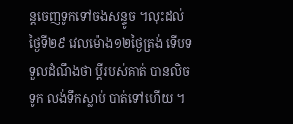ន្តចេញទូកទៅចងសន្ទូច ។លុះដល់ថ្ងៃទី២៩ វេលម៉ោង១២ថ្ងៃត្រង់ ទើបទទួលដំណឹងថា ប្តីរបស់គាត់ បានលិចទូក លង់ទឹកស្លាប់ បាត់ទៅហើយ ។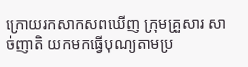ក្រោយរកសាកសពឃើញ ក្រុមគ្រួសារ សាច់ញាតិ យកមកធ្វើបុណ្យតាមប្រ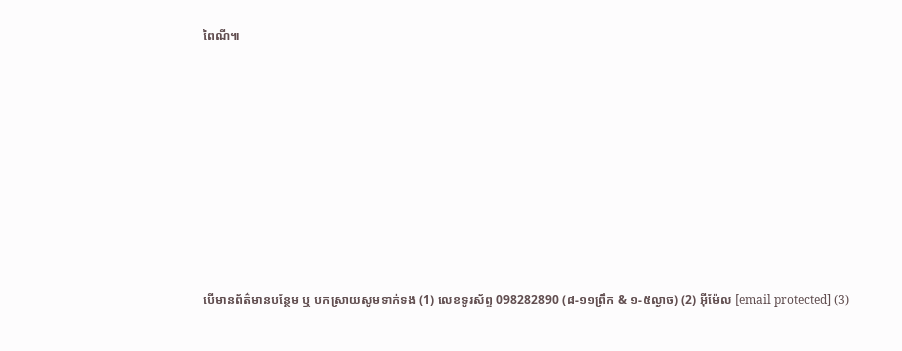ពៃណី៕









បើមានព័ត៌មានបន្ថែម ឬ បកស្រាយសូមទាក់ទង (1) លេខទូរស័ព្ទ 098282890 (៨-១១ព្រឹក & ១-៥ល្ងាច) (2) អ៊ីម៉ែល [email protected] (3)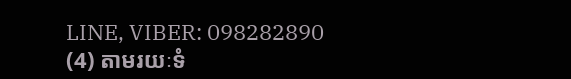LINE, VIBER: 098282890 (4) តាមរយៈទំ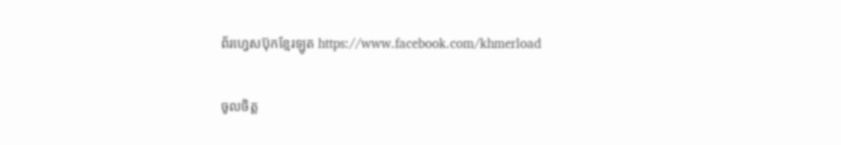ព័រហ្វេសប៊ុកខ្មែរឡូត https://www.facebook.com/khmerload

ចូលចិត្ត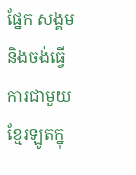ផ្នែក សង្គម និងចង់ធ្វើការជាមួយខ្មែរឡូតក្នុ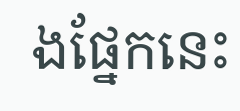ងផ្នែកនេះ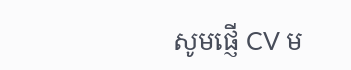សូមផ្ញើ CV ម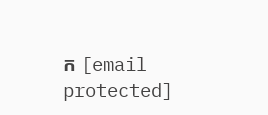ក [email protected]